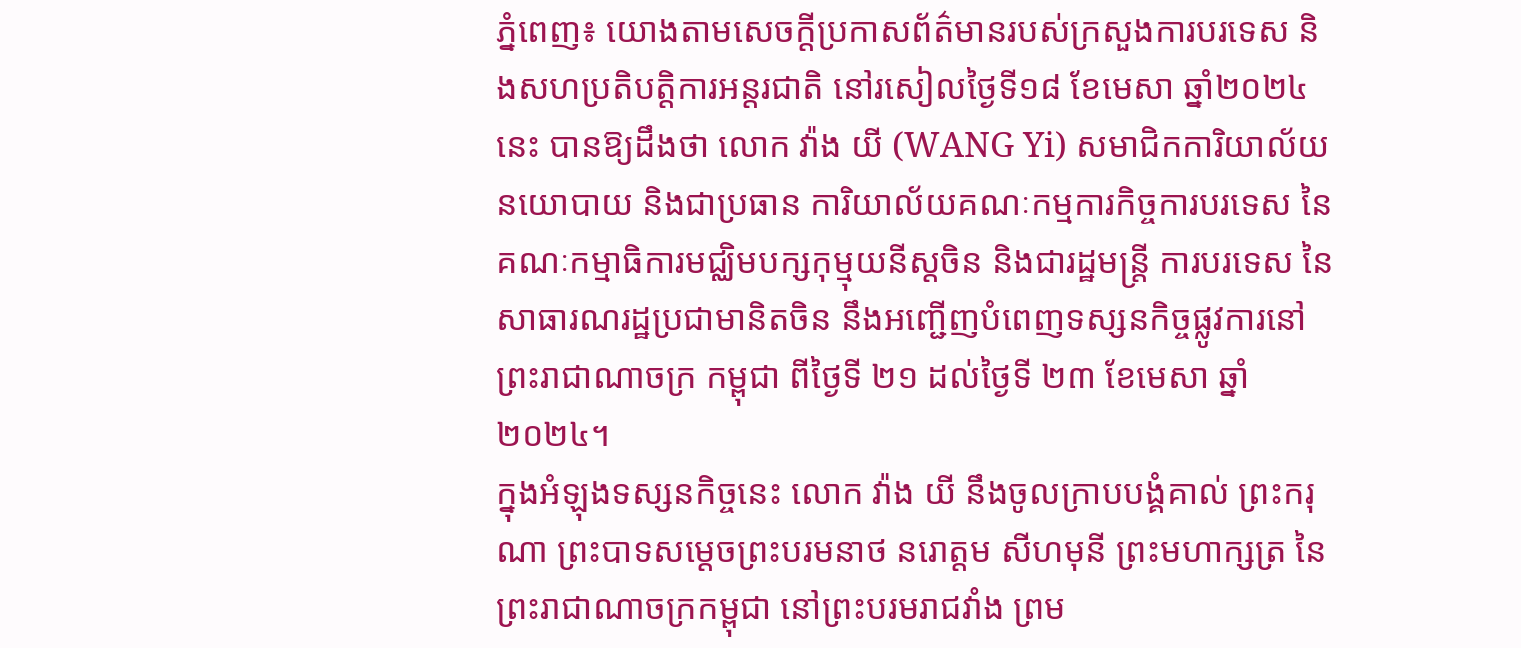ភ្នំពេញ៖ យោងតាមសេចក្ដីប្រកាសព័ត៌មានរបស់ក្រសួងការបរទេស និងសហប្រតិបត្តិការអន្តរជាតិ នៅរសៀលថ្ងៃទី១៨ ខែមេសា ឆ្នាំ២០២៤នេះ បានឱ្យដឹងថា លោក វ៉ាង យី (WANG Yi) សមាជិកការិយាល័យនយោបាយ និងជាប្រធាន ការិយាល័យគណៈកម្មការកិច្ចការបរទេស នៃគណៈកម្មាធិការមជ្ឈិមបក្សកុម្មុយនីស្តចិន និងជារដ្ឋមន្ត្រី ការបរទេស នៃសាធារណរដ្ឋប្រជាមានិតចិន នឹងអញ្ជើញបំពេញទស្សនកិច្ចផ្លូវការនៅព្រះរាជាណាចក្រ កម្ពុជា ពីថ្ងៃទី ២១ ដល់ថ្ងៃទី ២៣ ខែមេសា ឆ្នាំ២០២៤។
ក្នុងអំឡុងទស្សនកិច្ចនេះ លោក វ៉ាង យី នឹងចូលក្រាបបង្គំគាល់ ព្រះករុណា ព្រះបាទសម្តេចព្រះបរមនាថ នរោត្តម សីហមុនី ព្រះមហាក្សត្រ នៃព្រះរាជាណាចក្រកម្ពុជា នៅព្រះបរមរាជវាំង ព្រម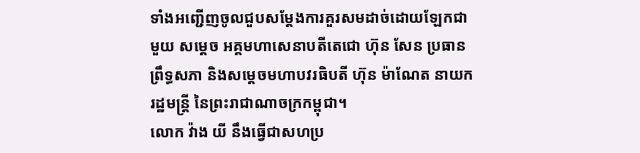ទាំងអញ្ជើញចូលជួបសម្តែងការគួរសមដាច់ដោយឡែកជាមួយ សម្តេច អគ្គមហាសេនាបតីតេជោ ហ៊ុន សែន ប្រធានព្រឹទ្ធសភា និងសម្តេចមហាបវរធិបតី ហ៊ុន ម៉ាណែត នាយករដ្ឋមន្ត្រី នៃព្រះរាជាណាចក្រកម្ពុជា។
លោក វ៉ាង យី នឹងធ្វើជាសហប្រ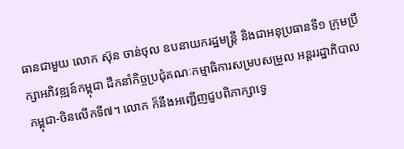ធានជាមួយ លោក ស៊ុន ចាន់ថុល ឧបនាយករដ្ឋមន្ត្រី និងជាអនុប្រធានទី១ ក្រុមប្រឹក្សាអភិវឌ្ឍន៍កម្ពុជា ដឹកនាំកិច្ចប្រជុំគណៈកម្មាធិការសម្របសម្រួល អន្តររដ្ឋាភិបាលកម្ពុជា-ចិនលើកទី៧។ លោក ក៏នឹងអញ្ជើញជួបពិភាក្សាទ្វេ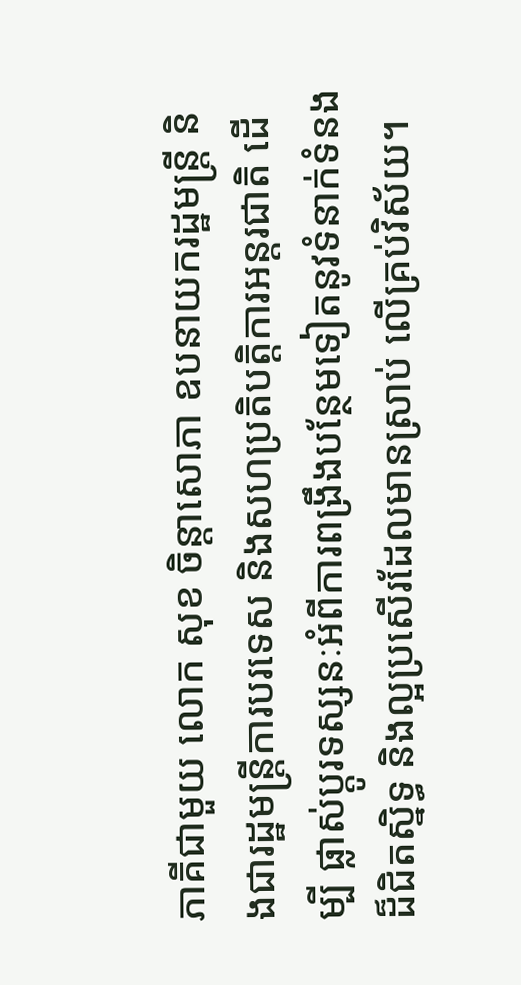ភាគីជាមួយ លោក សុខ ចិន្តាសោភា ឧបនាយករដ្ឋមន្ត្រី និងជារដ្ឋមន្ត្រីការបរទេស និងសហប្រតិបត្តិការអន្តរជាតិ ដើម្បី ផ្លាស់ប្តូរទស្សនៈអំពីការពង្រឹងបន្ថែមទៀតនូវទំនាក់ទំនងដ៏ជិតស្និទ្ធ និងល្អប្រសើរដែលមានស្រាប់ លើគ្រប់វិស័យ។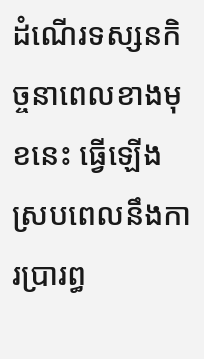ដំណើរទស្សនកិច្ចនាពេលខាងមុខនេះ ធ្វើឡើងស្របពេលនឹងការប្រារព្ធ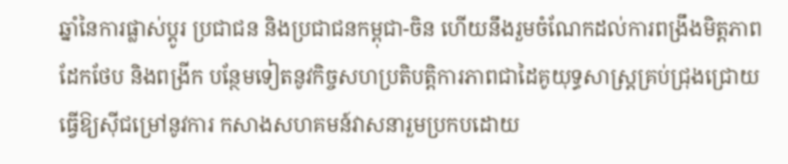ឆ្នាំនៃការផ្លាស់ប្តូរ ប្រជាជន និងប្រជាជនកម្ពុជា-ចិន ហើយនឹងរួមចំណែកដល់ការពង្រឹងមិត្តភាពដែកថែប និងពង្រីក បន្ថែមទៀតនូវកិច្ចសហប្រតិបត្តិការភាពជាដៃគូយុទ្ធសាស្ត្រគ្រប់ជ្រុងជ្រោយ ធ្វើឱ្យស៊ីជម្រៅនូវការ កសាងសហគមន៍វាសនារួមប្រកបដោយ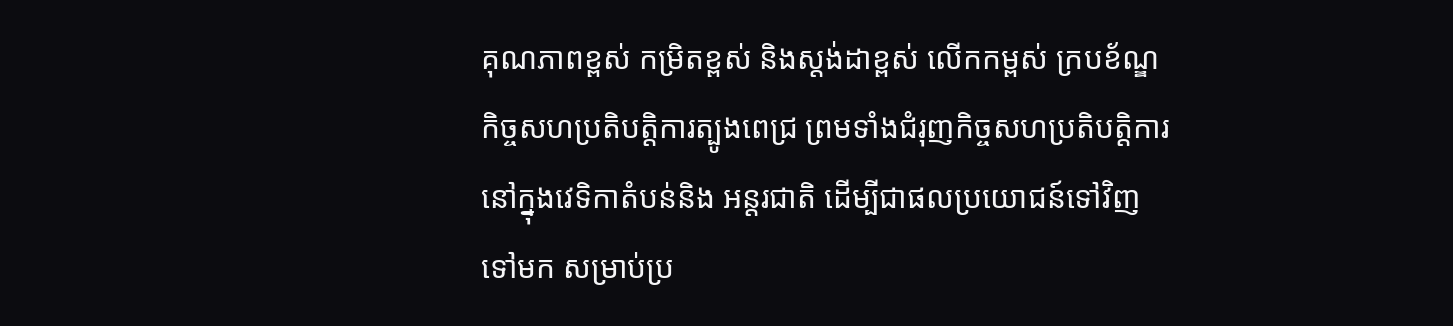គុណភាពខ្ពស់ កម្រិតខ្ពស់ និងស្តង់ដាខ្ពស់ លើកកម្ពស់ ក្របខ័ណ្ឌកិច្ចសហប្រតិបត្តិការត្បូងពេជ្រ ព្រមទាំងជំរុញកិច្ចសហប្រតិបត្តិការនៅក្នុងវេទិកាតំបន់និង អន្តរជាតិ ដើម្បីជាផលប្រយោជន៍ទៅវិញទៅមក សម្រាប់ប្រ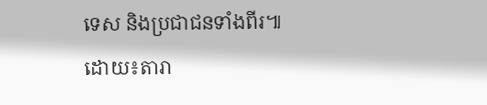ទេស និងប្រជាជនទាំងពីរ៕ដោយ៖តារា